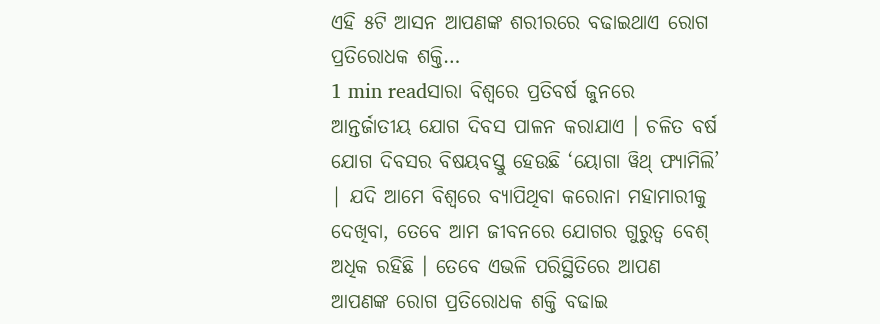ଏହି ୫ଟି ଆସନ ଆପଣଙ୍କ ଶରୀରରେ ବଢାଇଥାଏ ରୋଗ ପ୍ରତିରୋଧକ ଶକ୍ତି…
1 min readସାରା ବିଶ୍ୱରେ ପ୍ରତିବର୍ଷ ଜୁନରେ ଆନ୍ତର୍ଜାତୀୟ ଯୋଗ ଦିବସ ପାଳନ କରାଯାଏ । ଚଳିତ ବର୍ଷ ଯୋଗ ଦିବସର ବିଷୟବସ୍ତୁ ହେଉଛି ‘ୟୋଗା ୱିଥ୍ ଫ୍ୟାମିଲି’ | ଯଦି ଆମେ ବିଶ୍ୱରେ ବ୍ୟାପିଥିବା କରୋନା ମହାମାରୀକୁ ଦେଖିବା, ତେବେ ଆମ ଜୀବନରେ ଯୋଗର ଗୁରୁତ୍ୱ ବେଶ୍ ଅଧିକ ରହିଛି । ତେବେ ଏଭଳି ପରିସ୍ଥିତିରେ ଆପଣ ଆପଣଙ୍କ ରୋଗ ପ୍ରତିରୋଧକ ଶକ୍ତି ବଢାଇ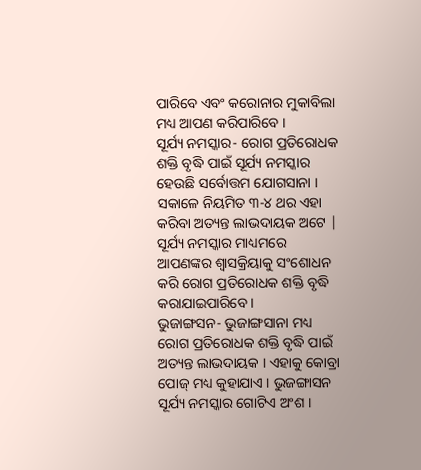ପାରିବେ ଏବଂ କରୋନାର ମୁକାବିଲା ମଧ୍ୟ ଆପଣ କରିପାରିବେ ।
ସୂର୍ଯ୍ୟ ନମସ୍କାର- ରୋଗ ପ୍ରତିରୋଧକ ଶକ୍ତି ବୃଦ୍ଧି ପାଇଁ ସୂର୍ଯ୍ୟ ନମସ୍କାର ହେଉଛି ସର୍ବୋତ୍ତମ ଯୋଗସାନା । ସକାଳେ ନିୟମିତ ୩-୪ ଥର ଏହା କରିବା ଅତ୍ୟନ୍ତ ଲାଭଦାୟକ ଅଟେ | ସୂର୍ଯ୍ୟ ନମସ୍କାର ମାଧ୍ୟମରେ ଆପଣଙ୍କର ଶ୍ୱାସକ୍ରିୟାକୁ ସଂଶୋଧନ କରି ରୋଗ ପ୍ରତିରୋଧକ ଶକ୍ତି ବୃଦ୍ଧି କରାଯାଇପାରିବେ ।
ଭୁଜାଙ୍ଗସନ- ଭୁଜାଙ୍ଗସାନା ମଧ୍ୟ ରୋଗ ପ୍ରତିରୋଧକ ଶକ୍ତି ବୃଦ୍ଧି ପାଇଁ ଅତ୍ୟନ୍ତ ଲାଭଦାୟକ । ଏହାକୁ କୋବ୍ରା ପୋଜ୍ ମଧ୍ୟ କୁହାଯାଏ । ଭୁଜଙ୍ଗାସନ ସୂର୍ଯ୍ୟ ନମସ୍କାର ଗୋଟିଏ ଅଂଶ ।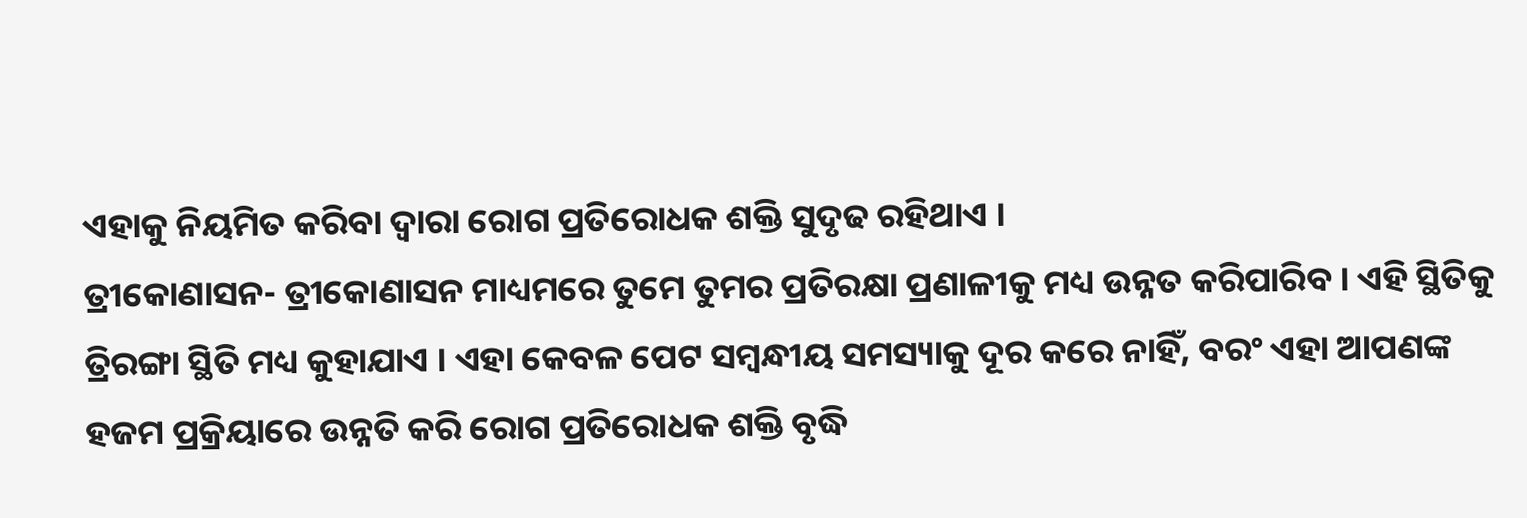ଏହାକୁ ନିୟମିତ କରିବା ଦ୍ୱାରା ରୋଗ ପ୍ରତିରୋଧକ ଶକ୍ତି ସୁଦୃଢ ରହିଥାଏ ।
ତ୍ରୀକୋଣାସନ- ତ୍ରୀକୋଣାସନ ମାଧ୍ୟମରେ ତୁମେ ତୁମର ପ୍ରତିରକ୍ଷା ପ୍ରଣାଳୀକୁ ମଧ୍ୟ ଉନ୍ନତ କରିପାରିବ । ଏହି ସ୍ଥିତିକୁ ତ୍ରିରଙ୍ଗା ସ୍ଥିତି ମଧ୍ୟ କୁହାଯାଏ । ଏହା କେବଳ ପେଟ ସମ୍ବନ୍ଧୀୟ ସମସ୍ୟାକୁ ଦୂର କରେ ନାହିଁ, ବରଂ ଏହା ଆପଣଙ୍କ ହଜମ ପ୍ରକ୍ରିୟାରେ ଉନ୍ନତି କରି ରୋଗ ପ୍ରତିରୋଧକ ଶକ୍ତି ବୃଦ୍ଧି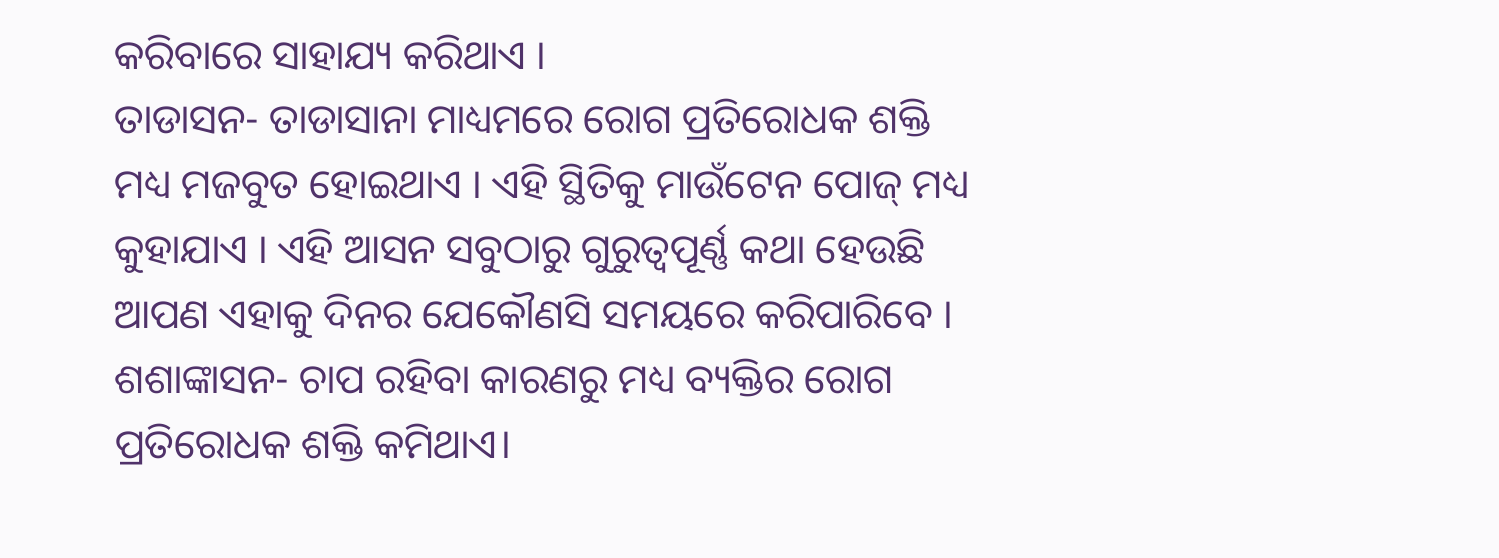କରିବାରେ ସାହାଯ୍ୟ କରିଥାଏ ।
ତାଡାସନ- ତାଡାସାନା ମାଧ୍ୟମରେ ରୋଗ ପ୍ରତିରୋଧକ ଶକ୍ତି ମଧ୍ୟ ମଜବୁତ ହୋଇଥାଏ । ଏହି ସ୍ଥିତିକୁ ମାଉଁଟେନ ପୋଜ୍ ମଧ୍ୟ କୁହାଯାଏ । ଏହି ଆସନ ସବୁଠାରୁ ଗୁରୁତ୍ୱପୂର୍ଣ୍ଣ କଥା ହେଉଛି ଆପଣ ଏହାକୁ ଦିନର ଯେକୌଣସି ସମୟରେ କରିପାରିବେ ।
ଶଶାଙ୍କାସନ- ଚାପ ରହିବା କାରଣରୁ ମଧ୍ୟ ବ୍ୟକ୍ତିର ରୋଗ ପ୍ରତିରୋଧକ ଶକ୍ତି କମିଥାଏ।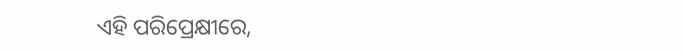ଏହି ପରିପ୍ରେକ୍ଷୀରେ,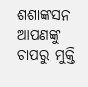ଶଶାଙ୍କସନ ଆପଣଙ୍କୁ ଚାପରୁ ମୁକ୍ତି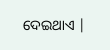ଦେଇଥାଏ |